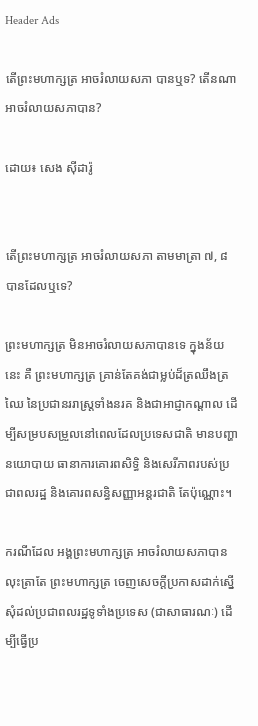Header Ads

តើព្រះមហាក្សត្រ អាចរំលាយសភា បានឬទ? តើនណាអាចរំលាយសភាបាន?

ដោយ៖ សេង ស៊ីដារ៉ូ


តើព្រះមហាក្សត្រ អាចរំលាយសភា តាមមាត្រា ៧, ៨ បានដែលឬទេ?

ព្រះមហាក្សត្រ មិនអាចរំលាយសភាបានទេ ក្នុងន័យនេះ គឺ ព្រះមហាក្សត្រ គ្រាន់តែគង់ជាម្លប់ដ៏ត្រឈឹងត្រឈៃ នៃប្រជានររាស្រ្តទាំងនរគ និងជាអាជ្ញាកណ្តាល ដើម្បីសម្របសម្រួលនៅពេលដែលប្រទេសជាតិ មានបញ្ហានយោបាយ ធានាការគោរពសិទ្ធិ និងសេរីភាពរបស់ប្រជាពលរដ្ឋ និងគោរពសន្ធិសញ្ញាអន្តរជាតិ តែប៉ុណ្ណោះ។

ករណីដែល អង្គព្រះមហាក្សត្រ អាចរំលាយសភាបាន លុះត្រាតែ ព្រះមហាក្សត្រ ចេញសេចក្តីប្រកាសដាក់ស្នើសុំដល់ប្រជាពលរដ្ឋទូទាំងប្រទេស (ជាសាធារណៈ) ដើម្បីធ្វើប្រ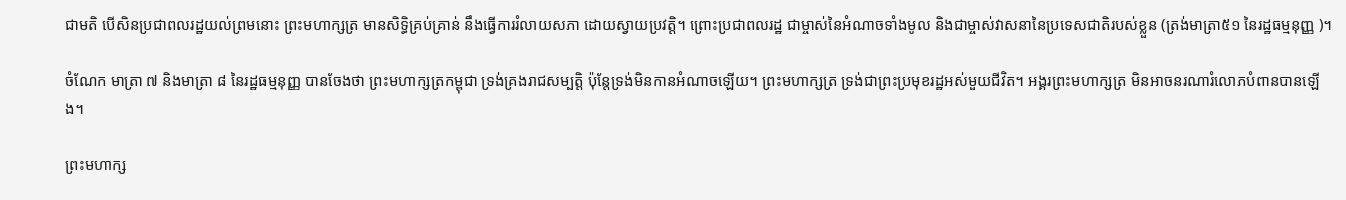ជាមតិ បើសិនប្រជាពលរដ្ឋយល់ព្រមនោះ ព្រះមហាក្សត្រ មានសិទ្ធិគ្រប់គ្រាន់ នឹងធ្វើការរំលាយសភា ដោយស្វាយប្រវត្តិ។ ព្រោះប្រជាពលរដ្ឋ ជាម្ចាស់នៃអំណាចទាំងមូល និងជាម្ចាស់វាសនានៃប្រទេសជាតិរបស់ខ្លួន (ត្រង់មាត្រា៥១ នៃរដ្ឋធម្មនុញ្ញ )។

ចំណែក មាត្រា ៧ និងមាត្រា ៨ នៃរដ្ឋធម្មនុញ្ញ បានចែងថា ព្រះមហាក្សត្រកម្ពុជា ទ្រង់គ្រងរាជសម្បត្តិ ប៉ុន្តែទ្រង់មិនកានអំណាចឡើយ។ ព្រះមហាក្សត្រ ទ្រង់ជាព្រះប្រមុខរដ្ឋអស់មួយជីវិត។ អង្គរព្រះមហាក្សត្រ មិនអាចនរណារំលោភបំពានបានឡើង។

ព្រះមហាក្ស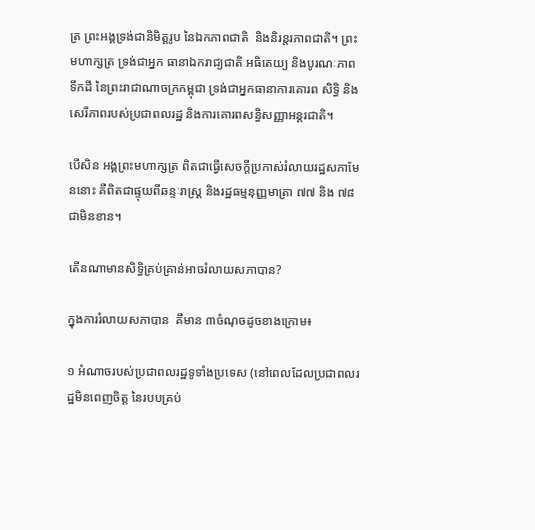ត្រ ព្រះអង្គទ្រង់ជានិមិត្តរូប នៃឯកភាពជាតិ  និងនិរន្តរភាពជាតិ។ ព្រះមហាក្សត្រ ទ្រង់ជាអ្នក ធានាឯករាជ្យជាតិ អធិតេយ្យ និងបូរណៈភាពទឹកដី នៃព្រះរាជាណាចក្រកម្ពុជា ទ្រង់ជាអ្នកធានាការគោរព សិទ្ធិ និងសេរីភាពរបស់ប្រជាពលរដ្ឋ និងការគោរពសន្ធិសញ្ញាអន្តរជាតិ។

បើសិន អង្គព្រះមហាក្សត្រ ពិតជាធ្វើសេចក្តីប្រកាស់រំលាយរដ្ឋសភាមែននោះ គឺពិតជាផ្ទុយពីឆន្ទៈរាស្ត្រ និងរដ្ឋធម្មនុញ្ញមាត្រា ៧៧ និង ៧៨ ជាមិនខាន។

តើនណាមានសិទ្ធិគ្រប់គ្រាន់អាចរំលាយសភាបាន?

ក្នុងការរំលាយសភាបាន  គឹមាន ៣ចំណុចដូចខាងក្រោម៖

១ អំណាចរបស់ប្រជាពលរដ្ឋទូទាំងប្រទេស (នៅពេលដែលប្រជាពលរដ្ឋមិនពេញចិត្ត នៃរបបគ្រប់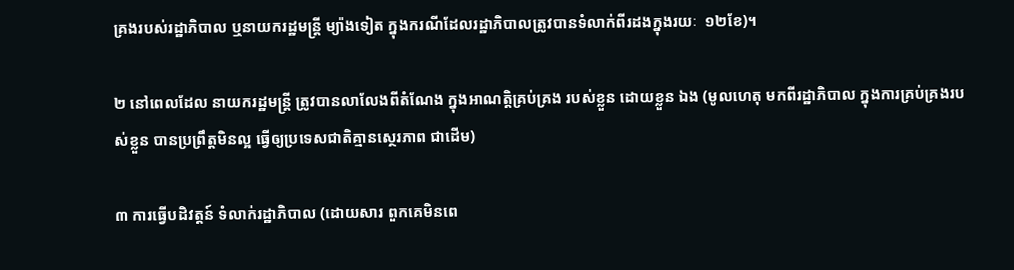គ្រងរបស់រដ្ឋាភិបាល ឬនាយករដ្ឋមន្ត្រី ម្យ៉ាងទៀត ក្នុងករណីដែលរដ្ឋាភិបាលត្រូវបានទំលាក់ពីរដងក្នុងរយៈ  ១២ខែ)។

២ នៅពេលដែល នាយករដ្ឋមន្តី្រ ត្រូវបានលាលែងពីតំណែង ក្នុងអាណត្តិគ្រប់គ្រង របស់ខ្លួន ដោយខ្លួន ឯង (មូលហេតុ មកពីរដ្ឋាភិបាល ក្នុងការគ្រប់គ្រងរបស់ខ្លួន បានប្រព្រឹត្តមិនល្អ ធ្វើឲ្យប្រទេសជាតិគ្មានស្ថេរភាព ជាដើម)

៣ ការធ្វើបដិវត្តន៍ ទំលាក់រដ្ឋាភិបាល (ដោយសារ ពួកគេមិនពេ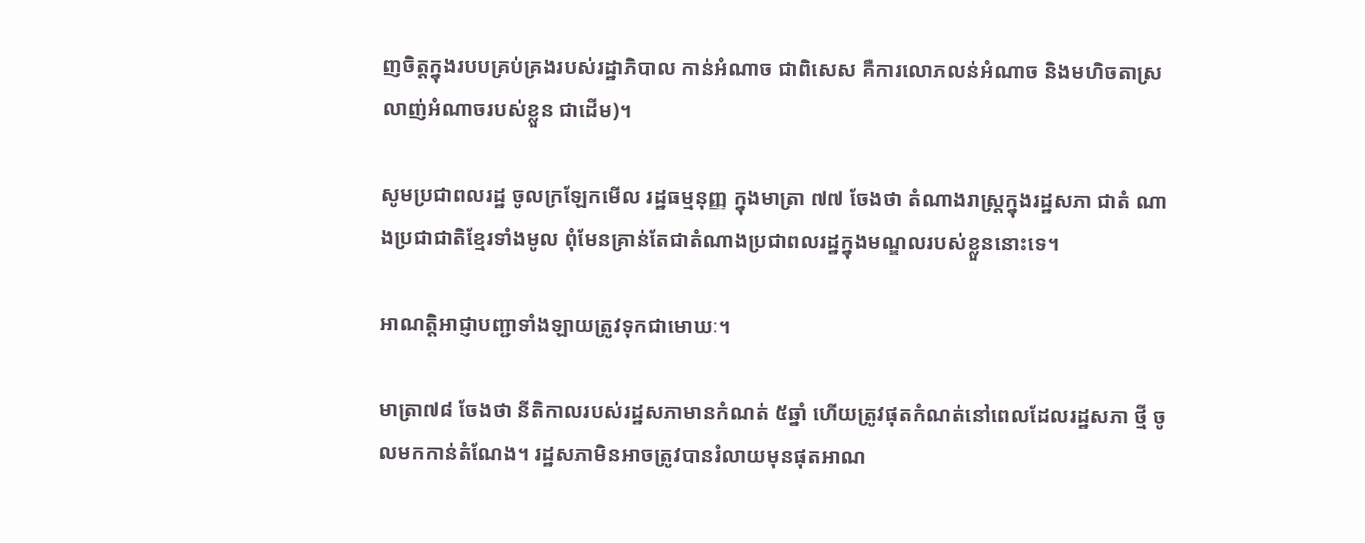ញចិត្តក្នុងរបបគ្រប់គ្រងរបស់រដ្ឋាភិបាល កាន់អំណាច ជាពិសេស គឺការលោភលន់អំណាច និងមហិចតាស្រលាញ់អំណាចរបស់ខ្លួន ជាដើម)។

សូមប្រជាពលរដ្ឋ ចូលក្រឡែកមើល រដ្ឋធម្មនុញ្ញ ក្នុងមាត្រា ៧៧ ចែងថា តំណាងរាស្ត្រក្នុងរដ្ឋសភា ជាតំ ណាងប្រជាជាតិខ្មែរទាំងមូល ពុំមែនគ្រាន់តែជាតំណាងប្រជាពលរដ្ឋក្នុងមណ្ឌលរបស់ខ្លួននោះទេ។

អាណត្តិអាជ្ញាបញ្ជាទាំងឡាយត្រូវទុកជាមោឃៈ។

មាត្រា៧៨ ចែងថា នីតិកាលរបស់រដ្ឋសភាមានកំណត់ ៥ឆ្នាំ ហើយត្រូវផុតកំណត់នៅពេលដែលរដ្ឋសភា ថ្មី ចូលមកកាន់តំណែង។ រដ្ឋសភាមិនអាចត្រូវបានរំលាយមុនផុតអាណ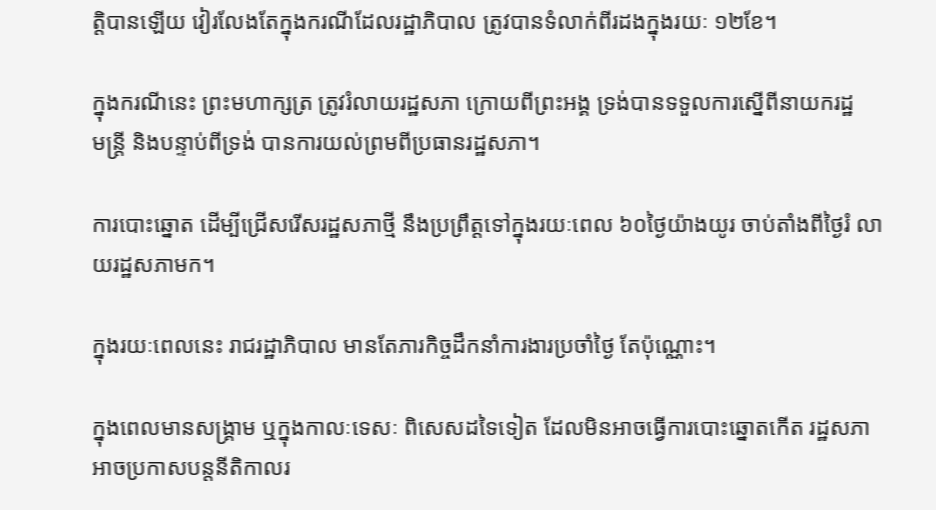ត្តិបានឡើយ វៀរលែងតែក្នុងករណីដែលរដ្ឋាភិបាល ត្រូវបានទំលាក់ពីរដងក្នុងរយៈ ១២ខែ។

ក្នុងករណីនេះ ព្រះមហាក្សត្រ ត្រូវរំលាយរដ្ឋសភា ក្រោយពីព្រះអង្គ ទ្រង់បានទទួលការស្នើពីនាយករដ្ឋ
មន្ត្រី និងបន្ទាប់ពីទ្រង់ បានការយល់ព្រមពីប្រធានរដ្ឋសភា។

ការបោះឆ្នោត ដើម្បីជ្រើសរើសរដ្ឋសភាថ្មី នឹងប្រព្រឹត្តទៅក្នុងរយៈពេល ៦០ថ្ងៃយ៉ាងយូរ ចាប់តាំងពីថ្ងៃរំ លាយរដ្ឋសភាមក។

ក្នុងរយៈពេលនេះ រាជរដ្ឋាភិបាល មានតែភារកិច្ចដឹកនាំការងារប្រចាំថ្ងៃ តែប៉ុណ្ណោះ។

ក្នុងពេលមានសង្គ្រាម ឬក្នុងកាលៈទេសៈ ពិសេសដទៃទៀត ដែលមិនអាចធ្វើការបោះឆ្នោតកើត រដ្ឋសភា អាចប្រកាសបន្តនីតិកាលរ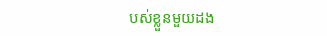បស់ខ្លួនមួយដង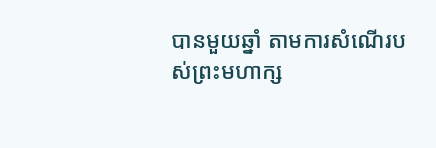បានមួយឆ្នាំ តាមការសំណើរបស់ព្រះមហាក្ស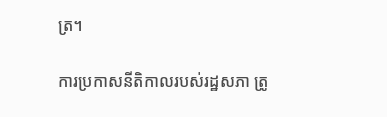ត្រ។

ការប្រកាសនីតិកាលរបស់រដ្ឋសភា ត្រូ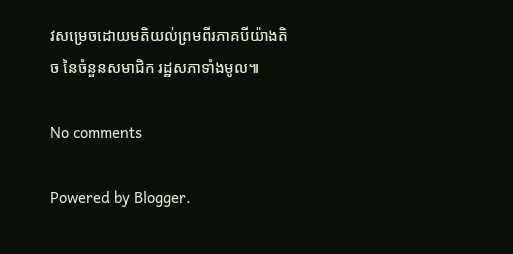វសម្រេចដោយមតិយល់ព្រមពីរភាគបីយ៉ាងតិច នៃចំនួនសមាជិក រដ្ឋសភាទាំងមូល៕

No comments

Powered by Blogger.